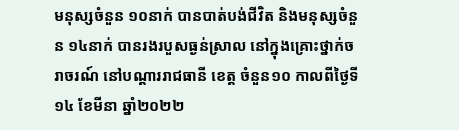មនុស្សចំនួន ១០នាក់ បានបាត់បង់ជីវិត និងមនុស្សចំនួន ១៤នាក់ បានរងរបួសធ្ងន់ស្រាល នៅក្នុងគ្រោះថ្នាក់ចរាចរណ៍ នៅបណ្តាររាជធានី ខេត្ត ចំនួន១០ កាលពីថ្ងៃទី១៤ ខែមីនា ឆ្នាំ២០២២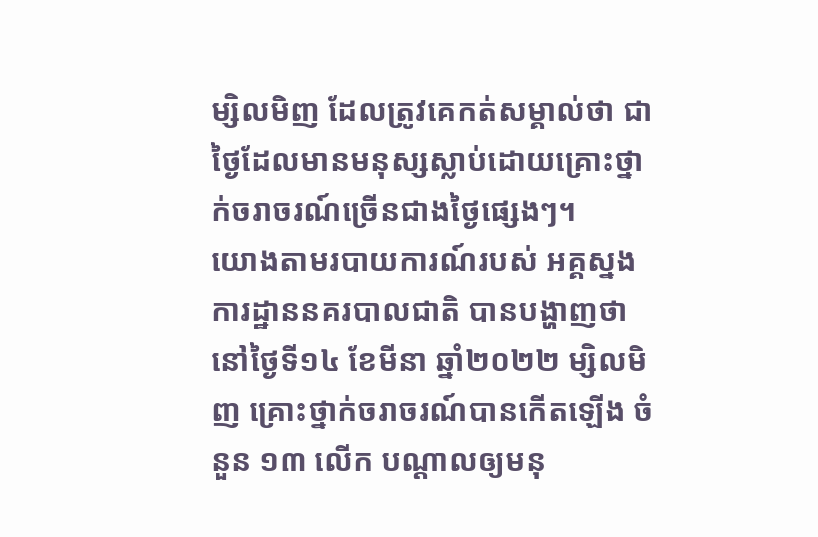ម្សិលមិញ ដែលត្រូវគេកត់សម្គាល់ថា ជាថ្ងៃដែលមានមនុស្សស្លាប់ដោយគ្រោះថ្នាក់ចរាចរណ៍ច្រើនជាងថ្ងៃផ្សេងៗ។
យោងតាមរបាយការណ៍របស់ អគ្គស្នងការដ្ឋាននគរបាលជាតិ បានបង្ហាញថា នៅថ្ងៃទី១៤ ខែមីនា ឆ្នាំ២០២២ ម្សិលមិញ គ្រោះថ្នាក់ចរាចរណ៍បានកើតឡើង ចំនួន ១៣ លើក បណ្តាលឲ្យមនុ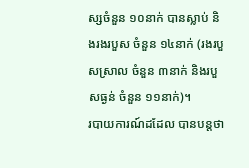ស្សចំនួន ១០នាក់ បានស្លាប់ និងរងរបួស ចំនួន ១៤នាក់ (រងរបួសស្រាល ចំនួន ៣នាក់ និងរបួសធ្ងន់ ចំនួន ១១នាក់)។
របាយការណ៍ដដែល បានបន្តថា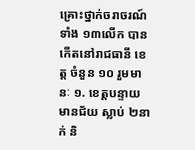គ្រោះថ្នាក់ចរាចរណ៍ ទាំង ១៣លើក បានកើតនៅរាជធានី ខេត្ត ចំនួន ១០ រួមមានៈ ១. ខេត្តបន្ទាយមានជ័យ ស្លាប់ ២នាក់ និ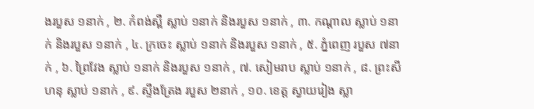ងរបួស ១នាក់ , ២. កំពង់ស្ពឺ ស្លាប់ ១នាក់ និងរបួស ១នាក់ , ៣. កណ្តាល ស្លាប់ ១នាក់ និងរបួស ១នាក់ , ៤. ក្រចេះ ស្លាប់ ១នាក់ និងរបួស ១នាក់ , ៥. ភ្នំពេញ របួស ៧នាក់ , ៦. ព្រៃវែង ស្លាប់ ១នាក់ និងរបួស ១នាក់ , ៧. សៀមរាប ស្លាប់ ១នាក់ , ៨. ព្រះសីហនុ ស្លាប់ ១នាក់ , ៩. ស្ទឹងត្រែង របួស ២នាក់ , ១០. ខេត្ត ស្វាយរៀង ស្លា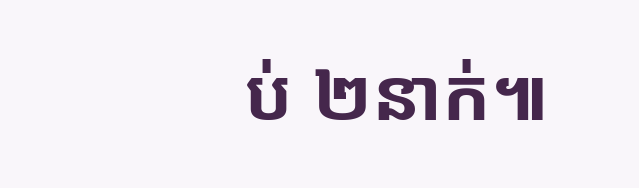ប់ ២នាក់៕